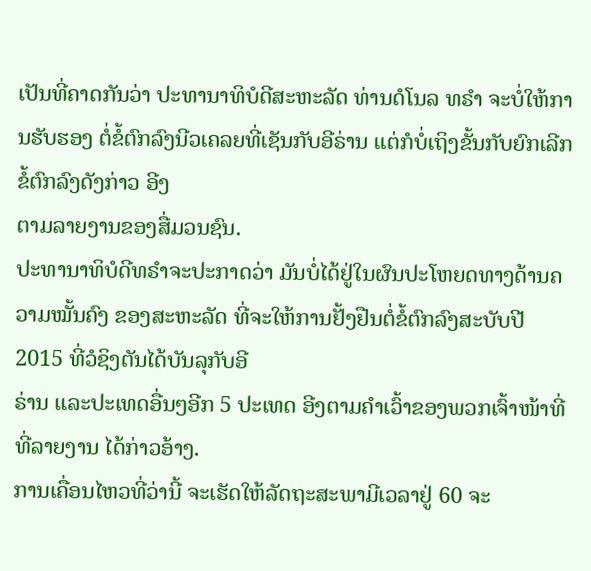ເປັນທີ່ຄາດກັນວ່າ ປະທານາທິບໍດີສະຫະລັດ ທ່ານດໍໂນລ ທຣໍາ ຈະບໍ່ໃຫ້ການຮັບຮອງ ຕໍ່ຂໍ້ຕົກລົງນີວເຄລຍທີ່ເຊັນກັບອີຣ່ານ ແຕ່ກໍບໍ່ເຖິງຂັ້ນກັບຍົກເລີກ ຂໍ້ຕົກລົງດັງກ່າວ ອີງ
ຕາມລາຍງານຂອງສື່ມວນຊົນ.
ປະທານາທິບໍດີທຣຳຈະປະກາດວ່າ ມັນບໍ່ໄດ້ຢູ່ໃນຜົນປະໂຫຍດທາງດ້ານຄວາມໝັ້ນຄົງ ຂອງສະຫະລັດ ທີ່ຈະໃຫ້ການຢັ້ງຢືນຕໍ່ຂໍ້ຕົກລົງສະບັບປີ 2015 ທີ່ວໍຊິງຕັນໄດ້ບັນລຸກັບອີ
ຣ່ານ ແລະປະເທດອື່ນໆອີກ 5 ປະເທດ ອີງຕາມຄຳເວົ້າຂອງພວກເຈົ້າໜ້າທີ່ ທີ່ລາຍງານ ໄດ້ກ່າວອ້າງ.
ການເຄື່ອນໄຫວທີ່ວ່ານີ້ ຈະເຮັດໃຫ້ລັດຖະສະພາມີເວລາຢູ່ 60 ຈະ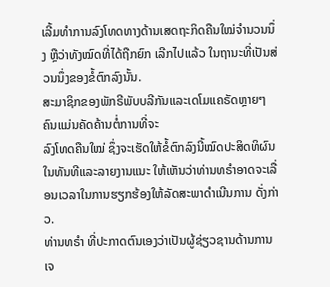ເລີ້ມທຳການລົງໂທດທາງດ້ານເສດຖະກິດຄືນໃໝ່ຈຳນວນນຶ່ງ ຫຼືວ່າທັງໝົດທີ່ໄດ້ຖືກຍົກ ເລີກໄປແລ້ວ ໃນຖານະທີ່ເປັນສ່ວນນຶ່ງຂອງຂໍ້ຕົກລົງນັ້ນ.
ສະມາຊິກຂອງພັກຣີພັບບລີກັນແລະເດໂມແຄຣັດຫຼາຍໆຄົນແມ່ນຄັດຄ້ານຕໍ່ການທີ່ຈະ
ລົງໂທດຄືນໃໝ່ ຊຶ່ງຈະເຮັດໃຫ້ຂໍ້ຕົກລົງນີ້ໝົດປະສິດທິຜົນໃນທັນທີແລະລາຍງານແນະ ໃຫ້ເຫັນວ່າທ່ານທຣຳອາດຈະເລື່ອນເວລາໃນການຮຽກຮ້ອງໃຫ້ລັດສະພາດຳເນີນການ ດັ່ງກ່າວ.
ທ່ານທຣຳ ທີ່ປະກາດຕົນເອງວ່າເປັນຜູ້ຊ່ຽວຊານດ້ານການເຈ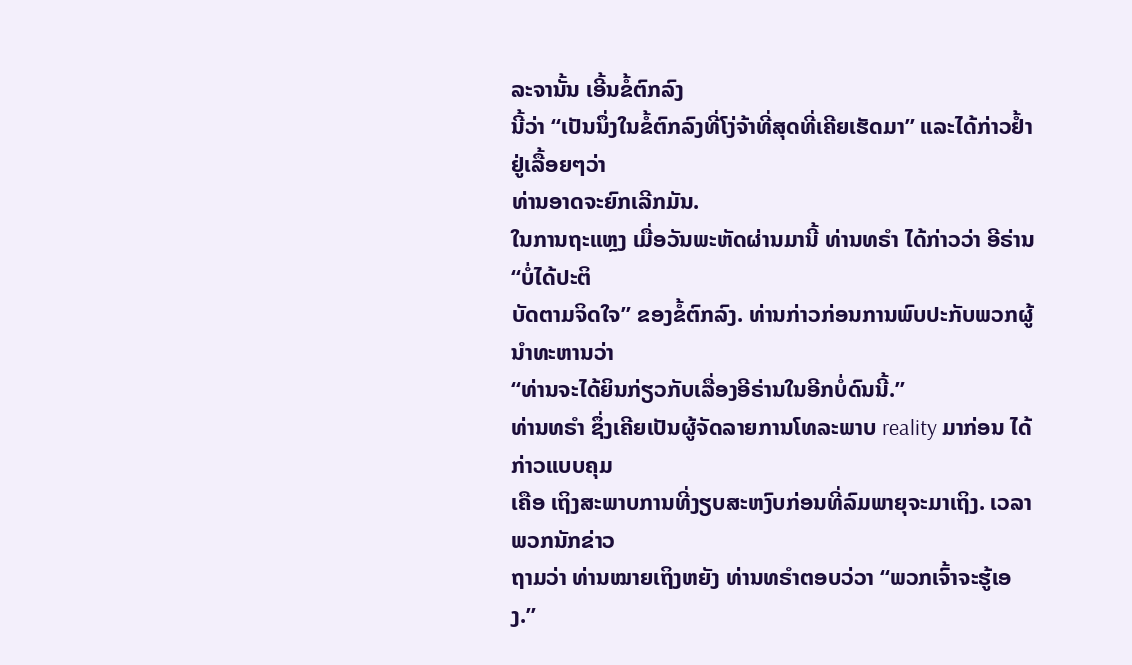ລະຈານັ້ນ ເອີ້ນຂໍ້ຕົກລົງ
ນີ້ວ່າ “ເປັນນຶ່ງໃນຂໍ້ຕົກລົງທີ່ໂງ່ຈ້າທີ່ສຸດທີ່ເຄີຍເຮັດມາ” ແລະໄດ້ກ່າວຢ້ຳຢູ່ເລື້ອຍໆວ່າ
ທ່ານອາດຈະຍົກເລີກມັນ.
ໃນການຖະແຫຼງ ເມື່ອວັນພະຫັດຜ່ານມານີ້ ທ່ານທຣໍາ ໄດ້ກ່າວວ່າ ອີຣ່ານ “ບໍ່ໄດ້ປະຕິ
ບັດຕາມຈິດໃຈ” ຂອງຂໍ້ຕົກລົງ. ທ່ານກ່າວກ່ອນການພົບປະກັບພວກຜູ້ນຳທະຫານວ່າ
“ທ່ານຈະໄດ້ຍິນກ່ຽວກັບເລື່ອງອີຣ່ານໃນອີກບໍ່ດົນນີ້.”
ທ່ານທຣຳ ຊຶ່ງເຄີຍເປັນຜູ້ຈັດລາຍການໂທລະພາບ reality ມາກ່ອນ ໄດ້ກ່າວແບບຄຸມ
ເຄືອ ເຖິງສະພາບການທີ່ງຽບສະຫງົບກ່ອນທີ່ລົມພາຍຸຈະມາເຖິງ. ເວລາພວກນັກຂ່າວ
ຖາມວ່າ ທ່ານໝາຍເຖິງຫຍັງ ທ່ານທຣຳຕອບວ່ວາ “ພວກເຈົ້າຈະຮູ້ເອງ.”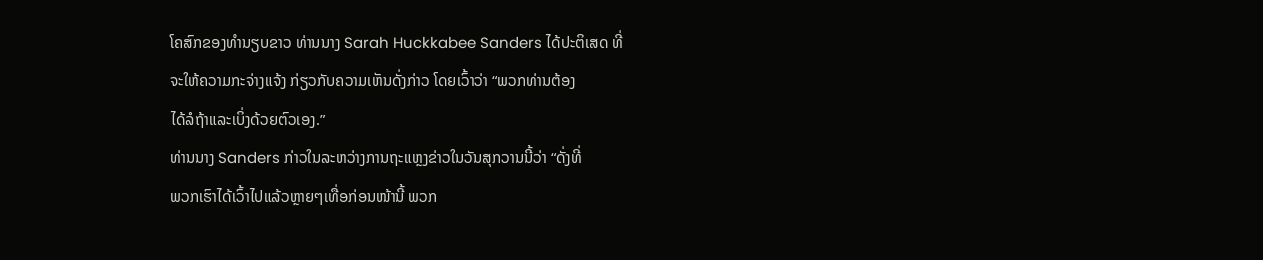ໂຄສົກຂອງທຳນຽບຂາວ ທ່ານນາງ Sarah Huckkabee Sanders ໄດ້ປະຕິເສດ ທີ່
ຈະໃຫ້ຄວາມກະຈ່າງແຈ້ງ ກ່ຽວກັບຄວາມເຫັນດັ່ງກ່າວ ໂດຍເວົ້າວ່າ “ພວກທ່ານຕ້ອງ
ໄດ້ລໍຖ້າແລະເບິ່ງດ້ວຍຕົວເອງ.”
ທ່ານນາງ Sanders ກ່າວໃນລະຫວ່າງການຖະແຫຼງຂ່າວໃນວັນສຸກວານນີ້ວ່າ “ດັ່ງທີ່
ພວກເຮົາໄດ້ເວົ້າໄປແລ້ວຫຼາຍໆເທື່ອກ່ອນໜ້ານີ້ ພວກ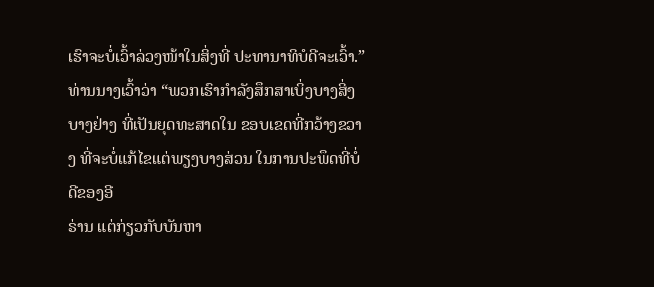ເຮົາຈະບໍ່ເວົ້າລ່ວງໜ້າໃນສິ່ງທີ່ ປະທານາທິບໍດີຈະເວົ້າ.”
ທ່ານນາງເວົ້າວ່າ “ພວກເຮົາກຳລັງສຶກສາເບິ່ງບາງສິ່ງບາງຢ່າງ ທີ່ເປັນຍຸດທະສາດໃນ ຂອບເຂດທີ່ກວ້າງຂວາງ ທີ່ຈະບໍ່ແກ້ໄຂແຕ່ພຽງບາງສ່ວນ ໃນການປະພຶດທີ່ບໍ່ດີຂອງອີ
ຣ່ານ ແຕ່ກ່ຽວກັບບັນຫາ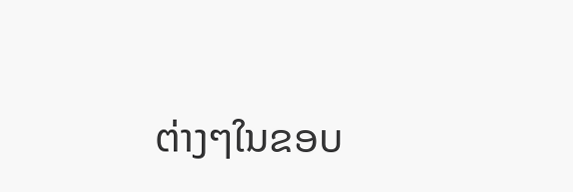ຕ່າງໆໃນຂອບ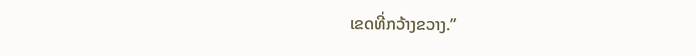ເຂດທີ່ກວ້າງຂວາງ.”